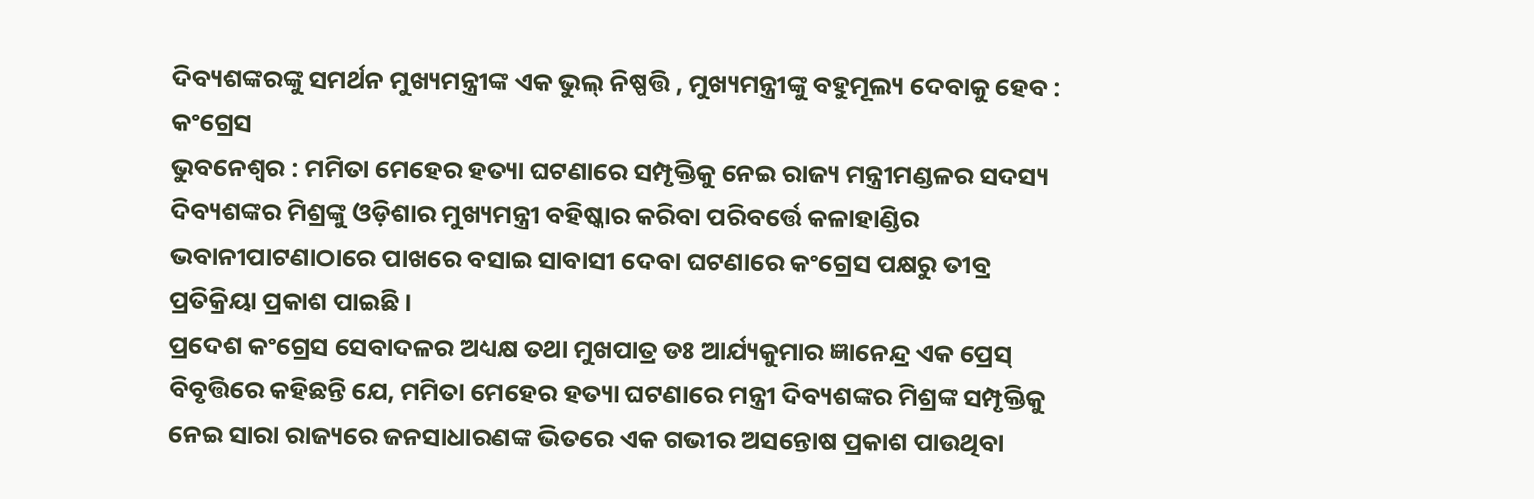ଦିବ୍ୟଶଙ୍କରଙ୍କୁ ସମର୍ଥନ ମୁଖ୍ୟମନ୍ତ୍ରୀଙ୍କ ଏକ ଭୁଲ୍ ନିଷ୍ପତ୍ତି , ମୁଖ୍ୟମନ୍ତ୍ରୀଙ୍କୁ ବହୁମୂଲ୍ୟ ଦେବାକୁ ହେବ : କଂଗ୍ରେସ
ଭୁବନେଶ୍ୱର : ମମିତା ମେହେର ହତ୍ୟା ଘଟଣାରେ ସମ୍ପୃକ୍ତିକୁ ନେଇ ରାଜ୍ୟ ମନ୍ତ୍ରୀମଣ୍ଡଳର ସଦସ୍ୟ ଦିବ୍ୟଶଙ୍କର ମିଶ୍ରଙ୍କୁ ଓଡ଼ିଶାର ମୁଖ୍ୟମନ୍ତ୍ରୀ ବହିଷ୍କାର କରିବା ପରିବର୍ତ୍ତେ କଳାହାଣ୍ଡିର ଭବାନୀପାଟଣାଠାରେ ପାଖରେ ବସାଇ ସାବାସୀ ଦେବା ଘଟଣାରେ କଂଗ୍ରେସ ପକ୍ଷରୁ ତୀବ୍ର ପ୍ରତିକ୍ରିୟା ପ୍ରକାଶ ପାଇଛି ।
ପ୍ରଦେଶ କଂଗ୍ରେସ ସେବାଦଳର ଅଧ୍ୟକ୍ଷ ତଥା ମୁଖପାତ୍ର ଡଃ ଆର୍ଯ୍ୟକୁମାର ଜ୍ଞାନେନ୍ଦ୍ର ଏକ ପ୍ରେସ୍ ବିବୃତ୍ତିରେ କହିଛନ୍ତି ଯେ, ମମିତା ମେହେର ହତ୍ୟା ଘଟଣାରେ ମନ୍ତ୍ରୀ ଦିବ୍ୟଶଙ୍କର ମିଶ୍ରଙ୍କ ସମ୍ପୃକ୍ତିକୁ ନେଇ ସାରା ରାଜ୍ୟରେ ଜନସାଧାରଣଙ୍କ ଭିତରେ ଏକ ଗଭୀର ଅସନ୍ତୋଷ ପ୍ରକାଶ ପାଉଥିବା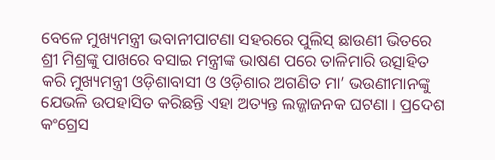ବେଳେ ମୁଖ୍ୟମନ୍ତ୍ରୀ ଭବାନୀପାଟଣା ସହରରେ ପୁଲିସ୍ ଛାଉଣୀ ଭିତରେ ଶ୍ରୀ ମିଶ୍ରଙ୍କୁ ପାଖରେ ବସାଇ ମନ୍ତ୍ରୀଙ୍କ ଭାଷଣ ପରେ ତାଳିମାରି ଉତ୍ସାହିତ କରି ମୁଖ୍ୟମନ୍ତ୍ରୀ ଓଡ଼ିଶାବାସୀ ଓ ଓଡ଼ିଶାର ଅଗଣିତ ମା’ ଭଉଣୀମାନଙ୍କୁ ଯେଭଳି ଉପହାସିତ କରିଛନ୍ତି ଏହା ଅତ୍ୟନ୍ତ ଲଜ୍ଜାଜନକ ଘଟଣା । ପ୍ରଦେଶ କଂଗ୍ରେସ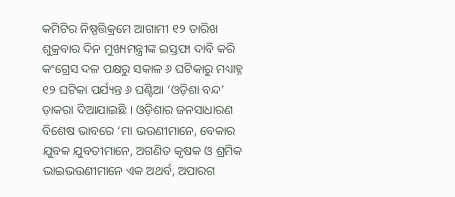କମିଟିର ନିଷ୍ପତ୍ତିକ୍ରମେ ଆଗାମୀ ୧୨ ତାରିଖ ଶୁକ୍ରବାର ଦିନ ମୁଖ୍ୟମନ୍ତ୍ରୀଙ୍କ ଇସ୍ତଫା ଦାବି କରି କଂଗ୍ରେସ ଦଳ ପକ୍ଷରୁ ସକାଳ ୬ ଘଟିକାରୁ ମଧ୍ୟାହ୍ନ ୧୨ ଘଟିକା ପର୍ଯ୍ୟନ୍ତ ୬ ଘଣ୍ଟିଆ ‘ଓଡ଼ିଶା ବନ୍ଦ’ ଡ଼ାକରା ଦିଆଯାଇଛି । ଓଡ଼ିଶାର ଜନସାଧାରଣ ବିଶେଷ ଭାବରେ ‘ମା ଭଉଣୀମାନେ, ବେକାର ଯୁବକ ଯୁବତୀମାନେ, ଅଗଣିତ କୃଷକ ଓ ଶ୍ରମିକ ଭାଇଭଉଣୀମାନେ ଏକ ଅଥର୍ବ, ଅପାରଗ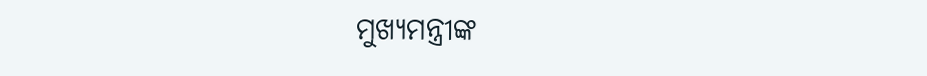ମୁଖ୍ୟମନ୍ତ୍ରୀଙ୍କ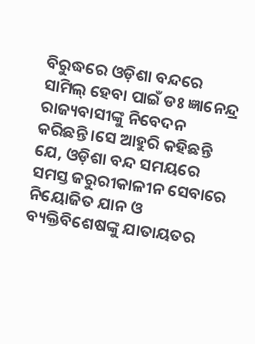ବିରୁଦ୍ଧରେ ଓଡ଼ିଶା ବନ୍ଦରେ ସାମିଲ୍ ହେବା ପାଇଁ ଡଃ ଜ୍ଞାନେନ୍ଦ୍ର ରାଜ୍ୟବାସୀଙ୍କୁ ନିବେଦନ କରିଛନ୍ତି ।ସେ ଆହୁରି କହିଛନ୍ତି ଯେ, ଓଡ଼ିଶା ବନ୍ଦ ସମୟରେ ସମସ୍ତ ଜରୁରୀକାଳୀନ ସେବାରେ ନିୟୋଜିତ ଯାନ ଓ ବ୍ୟକ୍ତିବିଶେଷଙ୍କୁ ଯାତାୟତର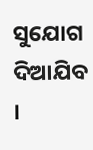ସୁଯୋଗ ଦିଆଯିବ ।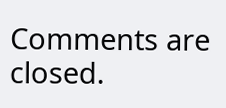Comments are closed.